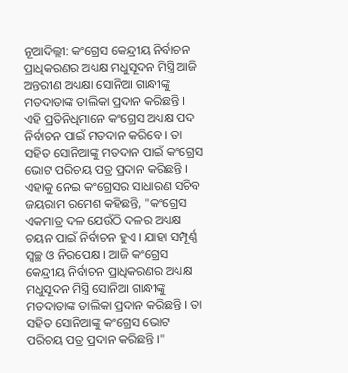ନୂଆଦିଲ୍ଲୀ: କଂଗ୍ରେସ କେନ୍ଦ୍ରୀୟ ନିର୍ବାଚନ ପ୍ରାଧିକରଣର ଅଧ୍ୟକ୍ଷ ମଧୁସୂଦନ ମିସ୍ତ୍ରି ଆଜି ଅନ୍ତରୀଣ ଅଧ୍ୟକ୍ଷା ସୋନିଆ ଗାନ୍ଧୀଙ୍କୁ ମତଦାତାଙ୍କ ତାଲିକା ପ୍ରଦାନ କରିଛନ୍ତି । ଏହି ପ୍ରତିନିଧିମାନେ କଂଗ୍ରେସ ଅଧ୍ୟକ୍ଷ ପଦ ନିର୍ବାଚନ ପାଇଁ ମତଦାନ କରିବେ । ତା ସହିତ ସୋନିଆଙ୍କୁ ମତଦାନ ପାଇଁ କଂଗ୍ରେସ ଭୋଟ ପରିଚୟ ପତ୍ର ପ୍ରଦାନ କରିଛନ୍ତି ।
ଏହାକୁ ନେଇ କଂଗ୍ରେସର ସାଧାରଣ ସଚିବ ଜୟରାମ ରମେଶ କହିଛନ୍ତି, "କଂଗ୍ରେସ ଏକମାତ୍ର ଦଳ ଯେଉଁଠି ଦଳର ଅଧ୍ୟକ୍ଷ ଚୟନ ପାଇଁ ନିର୍ବାଚନ ହୁଏ । ଯାହା ସମ୍ପୂର୍ଣ୍ଣ ସ୍ବଚ୍ଛ ଓ ନିରପେକ୍ଷ । ଆଜି କଂଗ୍ରେସ କେନ୍ଦ୍ରୀୟ ନିର୍ବାଚନ ପ୍ରାଧିକରଣର ଅଧ୍ୟକ୍ଷ ମଧୁସୂଦନ ମିସ୍ତ୍ରି ସୋନିଆ ଗାନ୍ଧୀଙ୍କୁ ମତଦାତାଙ୍କ ତାଲିକା ପ୍ରଦାନ କରିଛନ୍ତି । ତା ସହିତ ସୋନିଆଙ୍କୁ କଂଗ୍ରେସ ଭୋଟ ପରିଚୟ ପତ୍ର ପ୍ରଦାନ କରିଛନ୍ତି ।"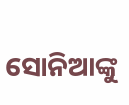ସୋନିଆଙ୍କୁ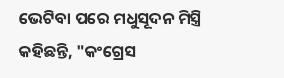ଭେଟିବା ପରେ ମଧୁସୂଦନ ମିସ୍ତ୍ରି କହିଛନ୍ତି, "କଂଗ୍ରେସ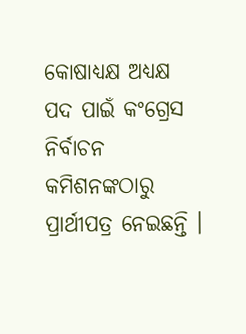କୋଷାଧ୍ୟକ୍ଷ ଅଧ୍ୟକ୍ଷ ପଦ ପାଇଁ କଂଗ୍ରେସ ନିର୍ବାଚନ କମିଶନଙ୍କଠାରୁ ପ୍ରାର୍ଥୀପତ୍ର ନେଇଛନ୍ତି ।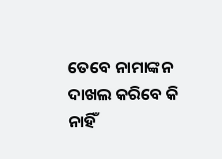ତେବେ ନାମାଙ୍କନ ଦାଖଲ କରିବେ କି ନାହିଁ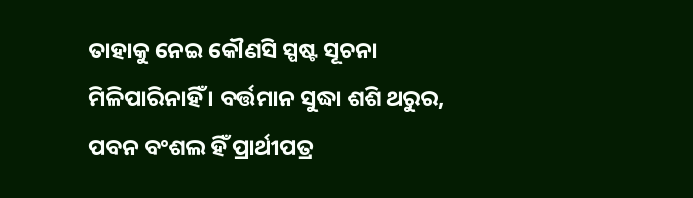ତାହାକୁ ନେଇ କୌଣସି ସ୍ପଷ୍ଟ ସୂଚନା ମିଳିପାରିନାହିଁ । ବର୍ତ୍ତମାନ ସୁଦ୍ଧା ଶଶି ଥରୁର, ପବନ ବଂଶଲ ହିଁ ପ୍ରାର୍ଥୀପତ୍ର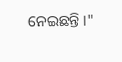ନେଇଛନ୍ତି ।"